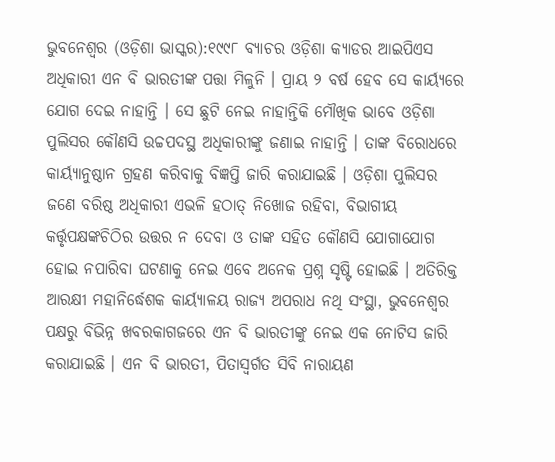ଭୁବନେଶ୍ୱର (ଓଡ଼ିଶା ଭାସ୍କର):୧୯୯୮ ବ୍ୟାଚର ଓଡ଼ିଶା କ୍ୟାଡର ଆଇପିଏସ ଅଧିକାରୀ ଏନ ବି ଭାରତୀଙ୍କ ପତ୍ତା ମିଳୁନି । ପ୍ରାୟ ୨ ବର୍ଷ ହେବ ସେ କାର୍ୟ୍ୟରେ ଯୋଗ ଦେଇ ନାହାନ୍ତି । ସେ ଛୁଟି ନେଇ ନାହାନ୍ତିକି ମୌଖିକ ଭାବେ ଓଡ଼ିଶା ପୁଲିସର କୌଣସି ଉଚ୍ଚପଦସ୍ଥ ଅଧିକାରୀଙ୍କୁ ଜଣାଇ ନାହାନ୍ତି । ତାଙ୍କ ବିରୋଧରେ କାର୍ୟ୍ୟାନୁଷ୍ଠାନ ଗ୍ରହଣ କରିବାକୁ ବିଜ୍ଞପ୍ତି ଜାରି କରାଯାଇଛି । ଓଡ଼ିଶା ପୁଲିସର ଜଣେ ବରିଷ୍ଠ ଅଧିକାରୀ ଏଭଳି ହଠାତ୍ ନିଖୋଜ ରହିବା, ବିଭାଗୀୟ କର୍ତ୍ତୃପକ୍ଷଙ୍କଚିଠିର ଉତ୍ତର ନ ଦେବା ଓ ତାଙ୍କ ସହିତ କୌଣସି ଯୋଗାଯୋଗ ହୋଇ ନପାରିବା ଘଟଣାକୁ ନେଇ ଏବେ ଅନେକ ପ୍ରଶ୍ନ ସୃଷ୍ଟି ହୋଇଛି । ଅତିରିକ୍ତ ଆରକ୍ଷୀ ମହାନିର୍ଦ୍ଧେଶକ କାର୍ୟ୍ୟାଳୟ ରାଜ୍ୟ ଅପରାଧ ନଥି ସଂସ୍ଥା, ଭୁବନେଶ୍ୱର ପକ୍ଷରୁ ବିଭିନ୍ନ ଖବରକାଗଜରେ ଏନ ବି ଭାରତୀଙ୍କୁ ନେଇ ଏକ ନୋଟିସ ଜାରି କରାଯାଇଛି । ଏନ ବି ଭାରତୀ, ପିତାସ୍ୱର୍ଗତ ସିବି ନାରାୟଣ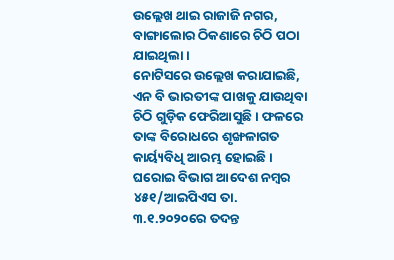ଉଲ୍ଲେଖ ଥାଇ ରାଜାଜି ନଗର, ବାଙ୍ଗାଲୋର ଠିକଣାରେ ଚିଠି ପଠା ଯାଇଥିଲା ।
ନୋଟିସରେ ଉଲ୍ଲେଖ କରାଯାଇଛି, ଏନ ବି ଭାରତୀଙ୍କ ପାଖକୁ ଯାଉଥିବା ଚିଠି ଗୁଡ଼ିକ ଫେରିଆସୁଛି । ଫଳରେ ତାଙ୍କ ବିରୋଧରେ ଶୃଙ୍ଖଳାଗତ କାର୍ୟ୍ୟବିଧି ଆରମ୍ଭ ହୋଇଛି । ଘରୋଇ ବିଭାଗ ଆଦେଶ ନମ୍ବର ୪୫୧/ଆଇପିଏସ ତା. ୩.୧.୨୦୨୦ରେ ତଦନ୍ତ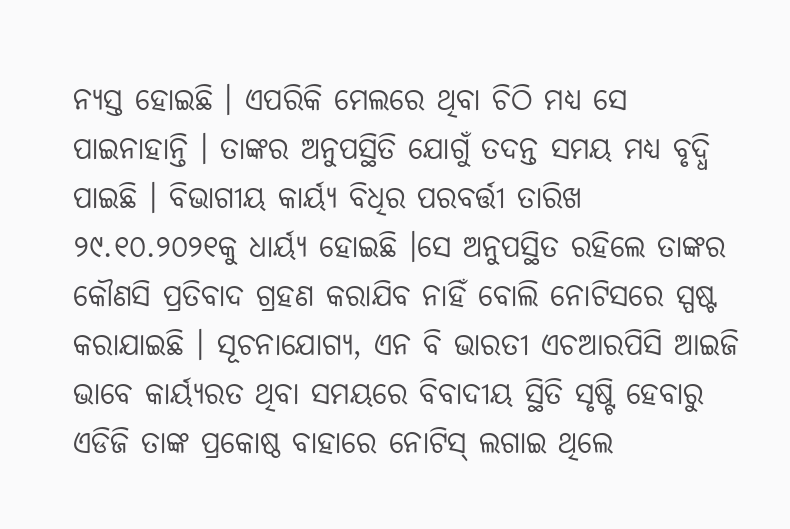ନ୍ୟସ୍ତ ହୋଇଛି । ଏପରିକି ମେଲରେ ଥିବା ଚିଠି ମଧ୍ୟ ସେ ପାଇନାହାନ୍ତି । ତାଙ୍କର ଅନୁପସ୍ଥିତି ଯୋଗୁଁ ତଦନ୍ତ ସମୟ ମଧ୍ୟ ବୃଦ୍ଧି ପାଇଛି । ବିଭାଗୀୟ କାର୍ୟ୍ୟ ବିଧିର ପରବର୍ତ୍ତୀ ତାରିଖ ୨୯.୧୦.୨୦୨୧କୁ ଧାର୍ୟ୍ୟ ହୋଇଛି ।ସେ ଅନୁପସ୍ଥିତ ରହିଲେ ତାଙ୍କର କୌଣସି ପ୍ରତିବାଦ ଗ୍ରହଣ କରାଯିବ ନାହିଁ ବୋଲି ନୋଟିସରେ ସ୍ପଷ୍ଟ କରାଯାଇଛି । ସୂଚନାଯୋଗ୍ୟ, ଏନ ବି ଭାରତୀ ଏଚଆରପିସି ଆଇଜି ଭାବେ କାର୍ୟ୍ୟରତ ଥିବା ସମୟରେ ବିବାଦୀୟ ସ୍ଥିତି ସୃଷ୍ଟି ହେବାରୁ ଏଡିଜି ତାଙ୍କ ପ୍ରକୋଷ୍ଠ ବାହାରେ ନୋଟିସ୍ ଲଗାଇ ଥିଲେ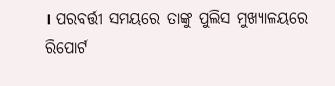। ପରବର୍ତ୍ତୀ ସମୟରେ ତାଙ୍କୁ ପୁଲିସ ମୁଖ୍ୟାଳୟରେ ରିପୋର୍ଟ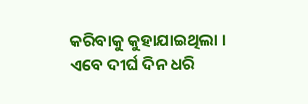କରିବାକୁ କୁହାଯାଇଥିଲା । ଏବେ ଦୀର୍ଘ ଦିନ ଧରି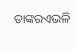ତାଙ୍କରଏଭଳି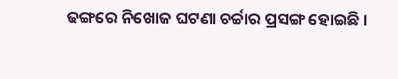ଢଙ୍ଗରେ ନିଖୋଜ ଘଟଣା ଚର୍ଚ୍ଚାର ପ୍ରସଙ୍ଗ ହୋଇଛି ।